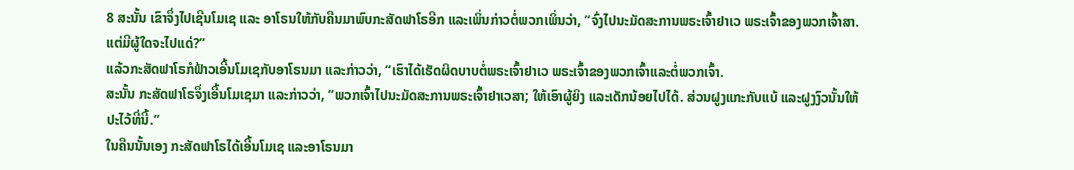8 ສະນັ້ນ ເຂົາຈຶ່ງໄປເຊີນໂມເຊ ແລະ ອາໂຣນໃຫ້ກັບຄືນມາພົບກະສັດຟາໂຣອີກ ແລະເພິ່ນກ່າວຕໍ່ພວກເພິ່ນວ່າ, “ຈົ່ງໄປນະມັດສະການພຣະເຈົ້າຢາເວ ພຣະເຈົ້າຂອງພວກເຈົ້າສາ. ແຕ່ມີຜູ້ໃດຈະໄປແດ່?”
ແລ້ວກະສັດຟາໂຣກໍຟ້າວເອີ້ນໂມເຊກັບອາໂຣນມາ ແລະກ່າວວ່າ, “ເຮົາໄດ້ເຮັດຜິດບາບຕໍ່ພຣະເຈົ້າຢາເວ ພຣະເຈົ້າຂອງພວກເຈົ້າແລະຕໍ່ພວກເຈົ້າ.
ສະນັ້ນ ກະສັດຟາໂຣຈຶ່ງເອີ້ນໂມເຊມາ ແລະກ່າວວ່າ, “ພວກເຈົ້າໄປນະມັດສະການພຣະເຈົ້າຢາເວສາ; ໃຫ້ເອົາຜູ້ຍິງ ແລະເດັກນ້ອຍໄປໄດ້. ສ່ວນຝູງແກະກັບແບ້ ແລະຝູງງົວນັ້ນໃຫ້ປະໄວ້ທີ່ນີ້.”
ໃນຄືນນັ້ນເອງ ກະສັດຟາໂຣໄດ້ເອີ້ນໂມເຊ ແລະອາໂຣນມາ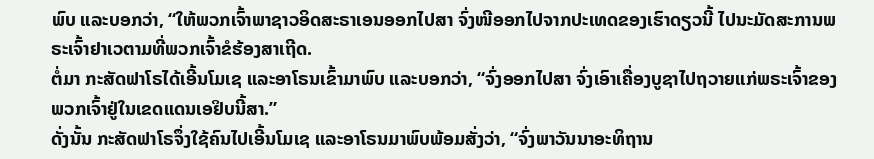ພົບ ແລະບອກວ່າ, “ໃຫ້ພວກເຈົ້າພາຊາວອິດສະຣາເອນອອກໄປສາ ຈົ່ງໜີອອກໄປຈາກປະເທດຂອງເຮົາດຽວນີ້ ໄປນະມັດສະການພຣະເຈົ້າຢາເວຕາມທີ່ພວກເຈົ້າຂໍຮ້ອງສາເຖີດ.
ຕໍ່ມາ ກະສັດຟາໂຣໄດ້ເອີ້ນໂມເຊ ແລະອາໂຣນເຂົ້າມາພົບ ແລະບອກວ່າ, “ຈົ່ງອອກໄປສາ ຈົ່ງເອົາເຄື່ອງບູຊາໄປຖວາຍແກ່ພຣະເຈົ້າຂອງພວກເຈົ້າຢູ່ໃນເຂດແດນເອຢິບນີ້ສາ.”
ດັ່ງນັ້ນ ກະສັດຟາໂຣຈຶ່ງໃຊ້ຄົນໄປເອີ້ນໂມເຊ ແລະອາໂຣນມາພົບພ້ອມສັ່ງວ່າ, “ຈົ່ງພາວັນນາອະທິຖານ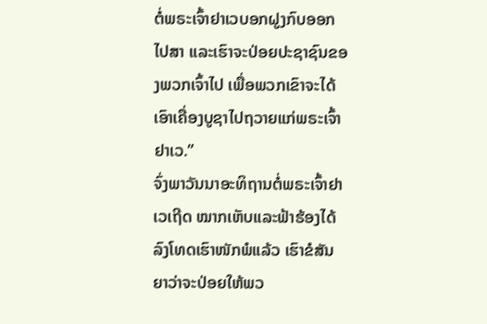ຕໍ່ພຣະເຈົ້າຢາເວບອກຝູງກົບອອກໄປສາ ແລະເຮົາຈະປ່ອຍປະຊາຊົນຂອງພວກເຈົ້າໄປ ເພື່ອພວກເຂົາຈະໄດ້ເອົາເຄື່ອງບູຊາໄປຖວາຍແກ່ພຣະເຈົ້າຢາເວ.”
ຈົ່ງພາວັນນາອະທິຖານຕໍ່ພຣະເຈົ້າຢາເວເຖີດ ໝາກເຫັບແລະຟ້າຮ້ອງໄດ້ລົງໂທດເຮົາໜັກພໍແລ້ວ ເຮົາຂໍສັນຍາວ່າຈະປ່ອຍໃຫ້ພວ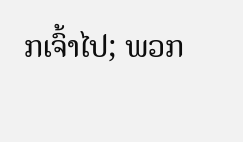ກເຈົ້າໄປ; ພວກ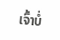ເຈົ້າບໍ່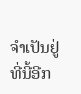ຈຳເປັນຢູ່ທີ່ນີ້ອີກ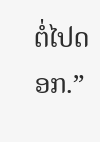ຕໍ່ໄປດອກ.”